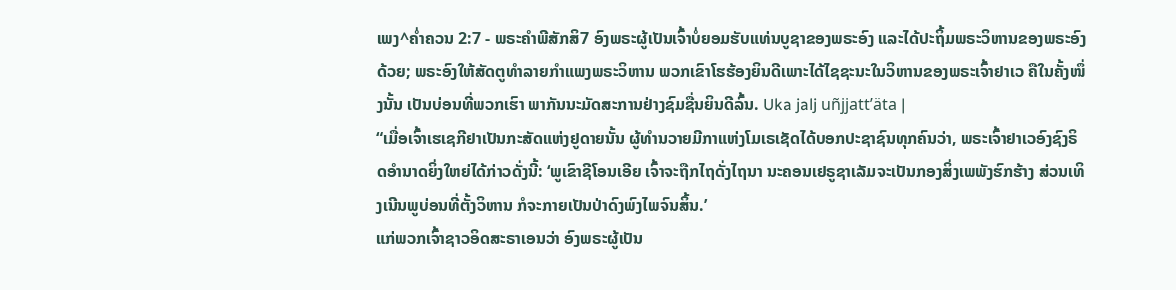ເພງ^ຄໍ່າຄວນ 2:7 - ພຣະຄຳພີສັກສິ7 ອົງພຣະຜູ້ເປັນເຈົ້າບໍ່ຍອມຮັບແທ່ນບູຊາຂອງພຣະອົງ ແລະໄດ້ປະຖິ້ມພຣະວິຫານຂອງພຣະອົງດ້ວຍ; ພຣະອົງໃຫ້ສັດຕູທຳລາຍກຳແພງພຣະວິຫານ ພວກເຂົາໂຮຮ້ອງຍິນດີເພາະໄດ້ໄຊຊະນະໃນວິຫານຂອງພຣະເຈົ້າຢາເວ ຄືໃນຄັ້ງໜຶ່ງນັ້ນ ເປັນບ່ອນທີ່ພວກເຮົາ ພາກັນນະມັດສະການຢ່າງຊົມຊື່ນຍິນດີລົ້ນ. Uka jalj uñjjattʼäta |
“ເມື່ອເຈົ້າເຮເຊກີຢາເປັນກະສັດແຫ່ງຢູດາຍນັ້ນ ຜູ້ທຳນວາຍມີກາແຫ່ງໂມເຣເຊັດໄດ້ບອກປະຊາຊົນທຸກຄົນວ່າ, ພຣະເຈົ້າຢາເວອົງຊົງຣິດອຳນາດຍິ່ງໃຫຍ່ໄດ້ກ່າວດັ່ງນີ້: ‘ພູເຂົາຊີໂອນເອີຍ ເຈົ້າຈະຖືກໄຖດັ່ງໄຖນາ ນະຄອນເຢຣູຊາເລັມຈະເປັນກອງສິ່ງເພພັງຮົກຮ້າງ ສ່ວນເທິງເນີນພູບ່ອນທີ່ຕັ້ງວິຫານ ກໍຈະກາຍເປັນປ່າດົງພົງໄພຈົນສິ້ນ.’
ແກ່ພວກເຈົ້າຊາວອິດສະຣາເອນວ່າ ອົງພຣະຜູ້ເປັນ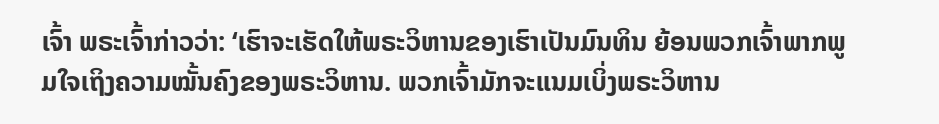ເຈົ້າ ພຣະເຈົ້າກ່າວວ່າ: ‘ເຮົາຈະເຮັດໃຫ້ພຣະວິຫານຂອງເຮົາເປັນມົນທິນ ຍ້ອນພວກເຈົ້າພາກພູມໃຈເຖິງຄວາມໝັ້ນຄົງຂອງພຣະວິຫານ. ພວກເຈົ້າມັກຈະແນມເບິ່ງພຣະວິຫານ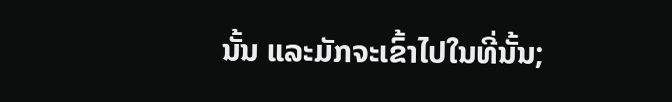ນັ້ນ ແລະມັກຈະເຂົ້າໄປໃນທີ່ນັ້ນ;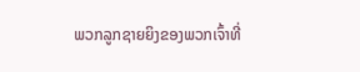ພວກລູກຊາຍຍິງຂອງພວກເຈົ້າທີ່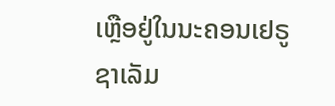ເຫຼືອຢູ່ໃນນະຄອນເຢຣູຊາເລັມ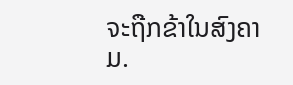ຈະຖືກຂ້າໃນສົງຄາມ.